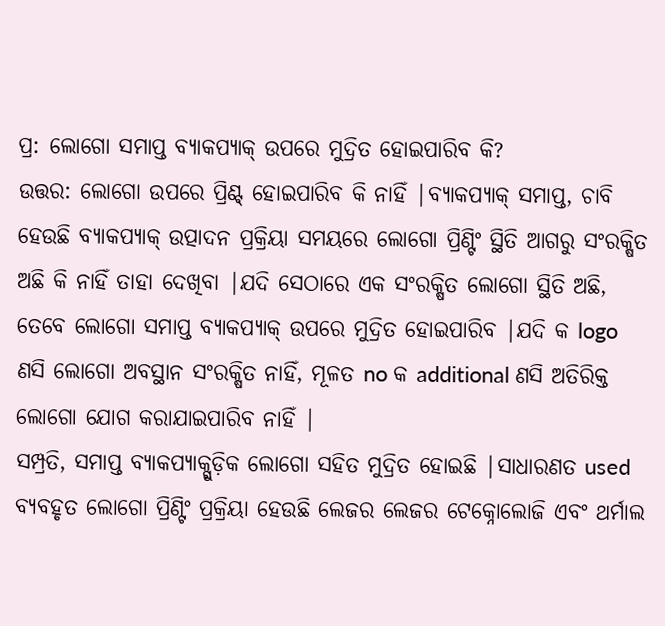ପ୍ର: ଲୋଗୋ ସମାପ୍ତ ବ୍ୟାକପ୍ୟାକ୍ ଉପରେ ମୁଦ୍ରିତ ହୋଇପାରିବ କି?
ଉତ୍ତର: ଲୋଗୋ ଉପରେ ପ୍ରିଣ୍ଟ୍ ହୋଇପାରିବ କି ନାହିଁ |ବ୍ୟାକପ୍ୟାକ୍ ସମାପ୍ତ, ଚାବି ହେଉଛି ବ୍ୟାକପ୍ୟାକ୍ ଉତ୍ପାଦନ ପ୍ରକ୍ରିୟା ସମୟରେ ଲୋଗୋ ପ୍ରିଣ୍ଟିଂ ସ୍ଥିତି ଆଗରୁ ସଂରକ୍ଷିତ ଅଛି କି ନାହିଁ ତାହା ଦେଖିବା |ଯଦି ସେଠାରେ ଏକ ସଂରକ୍ଷିତ ଲୋଗୋ ସ୍ଥିତି ଅଛି, ତେବେ ଲୋଗୋ ସମାପ୍ତ ବ୍ୟାକପ୍ୟାକ୍ ଉପରେ ମୁଦ୍ରିତ ହୋଇପାରିବ |ଯଦି କ logo ଣସି ଲୋଗୋ ଅବସ୍ଥାନ ସଂରକ୍ଷିତ ନାହିଁ, ମୂଳତ no କ additional ଣସି ଅତିରିକ୍ତ ଲୋଗୋ ଯୋଗ କରାଯାଇପାରିବ ନାହିଁ |
ସମ୍ପ୍ରତି, ସମାପ୍ତ ବ୍ୟାକପ୍ୟାକ୍ଗୁଡ଼ିକ ଲୋଗୋ ସହିତ ମୁଦ୍ରିତ ହୋଇଛି |ସାଧାରଣତ used ବ୍ୟବହୃତ ଲୋଗୋ ପ୍ରିଣ୍ଟିଂ ପ୍ରକ୍ରିୟା ହେଉଛି ଲେଜର ଲେଜର ଟେକ୍ନୋଲୋଜି ଏବଂ ଥର୍ମାଲ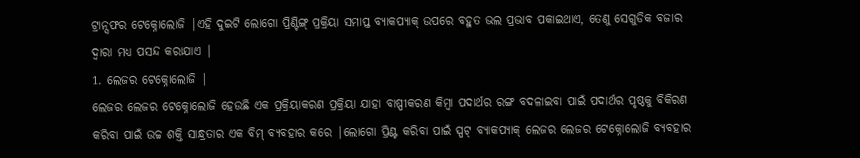ଟ୍ରାନ୍ସଫର ଟେକ୍ନୋଲୋଜି |ଏହି ଦୁଇଟି ଲୋଗୋ ପ୍ରିଣ୍ଟିଙ୍ଗ୍ ପ୍ରକ୍ରିୟା ସମାପ୍ତ ବ୍ୟାକପ୍ୟାକ୍ ଉପରେ ବହୁତ ଭଲ ପ୍ରଭାବ ପକାଇଥାଏ, ତେଣୁ ସେଗୁଡିକ ବଜାର ଦ୍ୱାରା ମଧ୍ୟ ପସନ୍ଦ କରାଯାଏ |
1. ଲେଜର ଟେକ୍ନୋଲୋଜି |
ଲେଜର ଲେଜର ଟେକ୍ନୋଲୋଜି ହେଉଛି ଏକ ପ୍ରକ୍ରିୟାକରଣ ପ୍ରକ୍ରିୟା ଯାହା ବାଷ୍ପୀକରଣ କିମ୍ବା ପଦାର୍ଥର ରଙ୍ଗ ବଦଳାଇବା ପାଇଁ ପଦାର୍ଥର ପୃଷ୍ଠକୁ ବିକିରଣ କରିବା ପାଇଁ ଉଚ୍ଚ ଶକ୍ତି ସାନ୍ଧ୍ରତାର ଏକ ବିମ୍ ବ୍ୟବହାର କରେ |ଲୋଗୋ ପ୍ରିଣ୍ଟ କରିବା ପାଇଁ ସ୍ପଟ୍ ବ୍ୟାକପ୍ୟାକ୍ ଲେଜର ଲେଜର ଟେକ୍ନୋଲୋଜି ବ୍ୟବହାର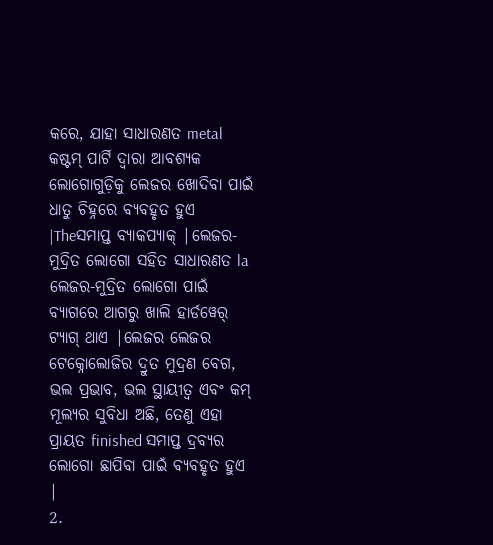କରେ, ଯାହା ସାଧାରଣତ metal କଷ୍ଟମ୍ ପାର୍ଟି ଦ୍ୱାରା ଆବଶ୍ୟକ ଲୋଗୋଗୁଡ଼ିକୁ ଲେଜର ଖୋଦିବା ପାଇଁ ଧାତୁ ଚିହ୍ନରେ ବ୍ୟବହୃତ ହୁଏ |Theସମାପ୍ତ ବ୍ୟାକପ୍ୟାକ୍ |ଲେଜର-ମୁଦ୍ରିତ ଲୋଗୋ ସହିତ ସାଧାରଣତ la ଲେଜର-ମୁଦ୍ରିତ ଲୋଗୋ ପାଇଁ ବ୍ୟାଗରେ ଆଗରୁ ଖାଲି ହାର୍ଡୱେର୍ ଟ୍ୟାଗ୍ ଥାଏ |ଲେଜର ଲେଜର ଟେକ୍ନୋଲୋଜିର ଦ୍ରୁତ ମୁଦ୍ରଣ ବେଗ, ଭଲ ପ୍ରଭାବ, ଭଲ ସ୍ଥାୟୀତ୍ୱ ଏବଂ କମ୍ ମୂଲ୍ୟର ସୁବିଧା ଅଛି, ତେଣୁ ଏହା ପ୍ରାୟତ finished ସମାପ୍ତ ଦ୍ରବ୍ୟର ଲୋଗୋ ଛାପିବା ପାଇଁ ବ୍ୟବହୃତ ହୁଏ |
2.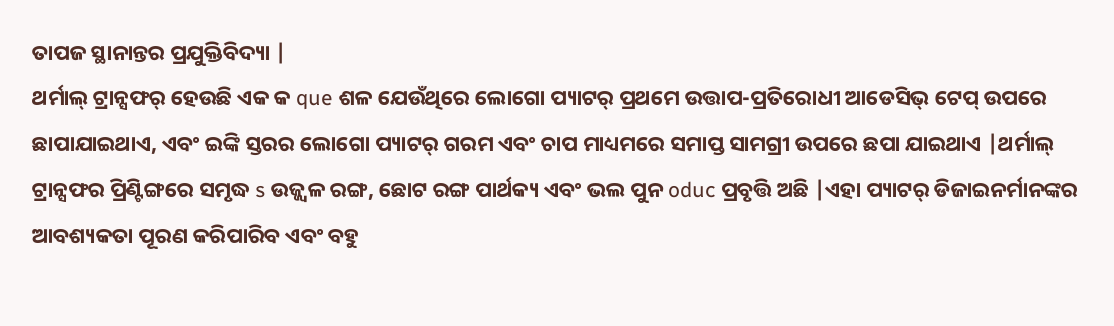ତାପଜ ସ୍ଥାନାନ୍ତର ପ୍ରଯୁକ୍ତିବିଦ୍ୟା |
ଥର୍ମାଲ୍ ଟ୍ରାନ୍ସଫର୍ ହେଉଛି ଏକ କ que ଶଳ ଯେଉଁଥିରେ ଲୋଗୋ ପ୍ୟାଟର୍ ପ୍ରଥମେ ଉତ୍ତାପ-ପ୍ରତିରୋଧୀ ଆଡେସିଭ୍ ଟେପ୍ ଉପରେ ଛାପାଯାଇଥାଏ, ଏବଂ ଇଙ୍କି ସ୍ତରର ଲୋଗୋ ପ୍ୟାଟର୍ ଗରମ ଏବଂ ଚାପ ମାଧ୍ୟମରେ ସମାପ୍ତ ସାମଗ୍ରୀ ଉପରେ ଛପା ଯାଇଥାଏ |ଥର୍ମାଲ୍ ଟ୍ରାନ୍ସଫର ପ୍ରିଣ୍ଟିଙ୍ଗରେ ସମୃଦ୍ଧ s ଉଜ୍ଜ୍ୱଳ ରଙ୍ଗ, ଛୋଟ ରଙ୍ଗ ପାର୍ଥକ୍ୟ ଏବଂ ଭଲ ପୁନ oduc ପ୍ରବୃତ୍ତି ଅଛି |ଏହା ପ୍ୟାଟର୍ ଡିଜାଇନର୍ମାନଙ୍କର ଆବଶ୍ୟକତା ପୂରଣ କରିପାରିବ ଏବଂ ବହୁ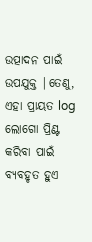ଉତ୍ପାଦନ ପାଇଁ ଉପଯୁକ୍ତ |ତେଣୁ, ଏହା ପ୍ରାୟତ log ଲୋଗୋ ପ୍ରିଣ୍ଟ କରିବା ପାଇଁ ବ୍ୟବହୃତ ହୁଏ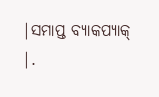|ସମାପ୍ତ ବ୍ୟାକପ୍ୟାକ୍ |.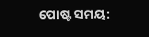ପୋଷ୍ଟ ସମୟ: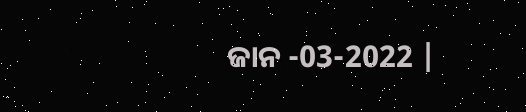ଜାନ -03-2022 |